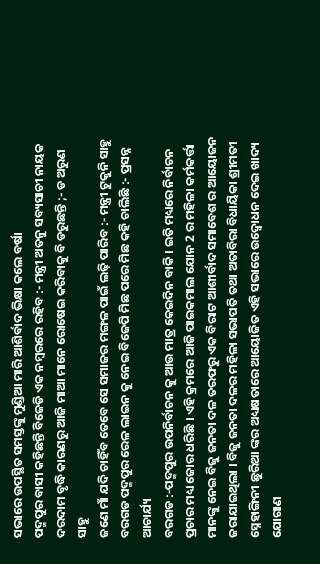ସଭାରେ ଉପସ୍ଥିତ ସମସ୍ତଙ୍କୁ ମୁଣ୍ଡିଆ ମାରି ଆଶିର୍ବାଦ ଭିକ୍ଷା କଲେ ବର୍ଷା
ପଦ୍ମପୁର ବାସୀ କହିଛନ୍ତି ବିଜେଡି ଏକ ନମ୍ବରରେ ରହିବ :- ମନ୍ତ୍ରୀ ଅତନୁ ସବ୍ୟସାଚୀ ନାୟକ
ଦରଦାମ ବୃଦ୍ଧି କାରଣରୁ ଆଜି ମାଆ ମାନେ ରୋଷେଇ କରିବାକୁ ବି ଡରୁଛନ୍ତି ;- ଡ ଅରୁଣ ସାହୁ
ଜଣେ ମାଁ ଯଦି ଚାହିଁବ ତେବେ ସେ ସମାଜର ମଙ୍ଗଳ ପାଇଁ ଲଢ଼ି ପାରିବ :- ମନ୍ତ୍ରୀ ଟୁକୁନି ସାହୁ
ବରଗଡ ପଦ୍ମପୁର ରେଳ ଲାଇନ କୁ ନେଇ ବିଜେପି ମିଛ ପରେ ମିଛ କହି ଚାଲିଛି :- ପ୍ରସନ୍ନ ଆଚାର୍ଯ୍ୟ
ବରଗଡ :-ପଦ୍ମପୁର ଉପନିର୍ବାଚନ କୁ ଆଉ ମାତ୍ର କେଇଦିନ ବାକି । ଇତି ମଧ୍ୟରେ ନିର୍ବାଚନ ପ୍ରଚାର ମଧ୍ୟ ଜୋର ଧରିଛି । ଏହି କ୍ରମରେ ଆଜି ପାଇକମାଲ ଯୋନ 2 ର ମହିଳା କର୍ମକର୍ତ୍ତା ମାନଙ୍କୁ ନେଇ ବିଜୁ ଜନତା ଦଳ ତରଫରୁ ଏକ ବିରାଟ ଆଶୀର୍ବାଦ ସମାବେଶ ର ଆୟୋଜନ ଜରାଯାଇଥିଲା । ବିଜୁ ଜନତା ଦଳର ମହିଳା ସଭାପତି ତଥା ଅତାବିରା ବିଧାୟିକା ଶ୍ରୀମତୀ ସ୍ନେହାଙ୍ଗିନୀ ଛୁରିଆ ଙ୍କର ଅଧ୍ୟକ୍ଷତାରେ ଆୟୋଜିତ ଏହି ସଭାରେ ଉଦ୍ବୋଧନ ଦେଇ ଖାଦ୍ୟ ଯୋଗାଣ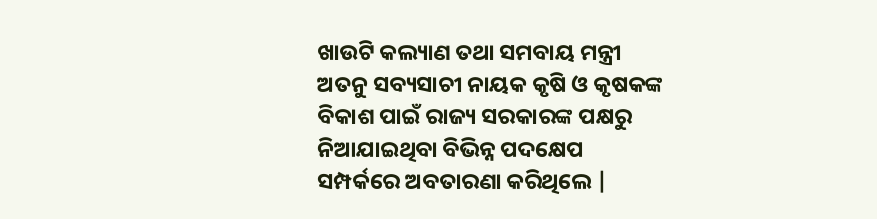ଖାଉଟି କଲ୍ୟାଣ ତଥା ସମବାୟ ମନ୍ତ୍ରୀ ଅତନୁ ସବ୍ୟସାଚୀ ନାୟକ କୃଷି ଓ କୃଷକଙ୍କ ବିକାଶ ପାଇଁ ରାଜ୍ୟ ସରକାରଙ୍କ ପକ୍ଷରୁ ନିଆଯାଇଥିବା ବିଭିନ୍ନ ପଦକ୍ଷେପ ସମ୍ପର୍କରେ ଅବତାରଣା କରିଥିଲେ |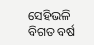ସେହିଭଳି ବିଗତ ବର୍ଷ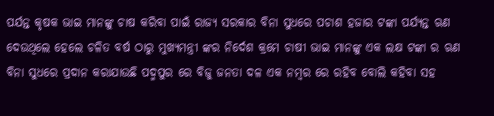ପର୍ଯନ୍ତ କୃଷକ ଭାଇ ମାନଙ୍କୁ ଚାଷ କରିବା ପାଇଁ ରାଜ୍ୟ ସରକାର ବିନା ସୁଧରେ ପଚାଶ ହଜାର ଟଙ୍କା ପର୍ଯ୍ୟନ୍ତ ଋଣ ଦେଉଥିଲେ ହେଲେ ଚଳିତ ବର୍ଷ ଠାରୁ ମୁଖ୍ୟମନ୍ତ୍ରୀ ଙ୍କର ନିର୍ଦେଶ କ୍ରମେ ଚାଷୀ ଭାଇ ମାନଙ୍କୁ ଏକ ଲକ୍ଷ ଟଙ୍କା ର ଋଣ ବିନା ସୁଧରେ ପ୍ରଦାନ କରାଯାଉଛି ପଦ୍ମପୁର ରେ ବିଜୁ ଜନତା ଦଳ ଏକ ନମ୍ବର ରେ ରହିବ ବୋଲି କହିବା ସହ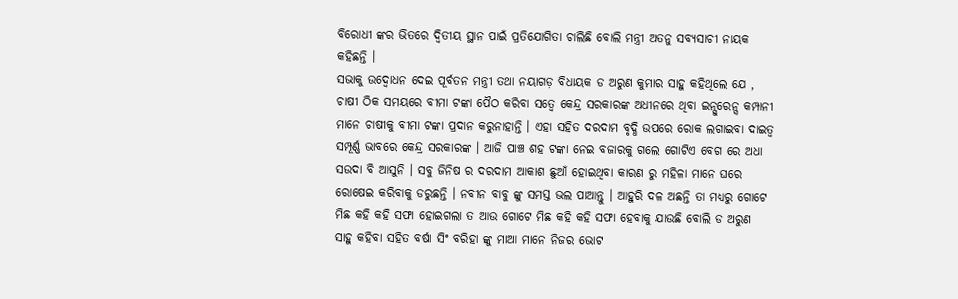ବିରୋଧୀ ଙ୍କର ଭିତରେ ଦ୍ଵିତୀୟ ସ୍ଥାନ ପାଇଁ ପ୍ରତିଯୋଗିତା ଚାଲିଛି ବୋଲି ମନ୍ତ୍ରୀ ଅତନୁ ସବ୍ୟସାଚୀ ନାୟକ କହିଛନ୍ତି ।
ସଭାକୁ ଉଦ୍ବୋଧନ ଦେଇ ପୂର୍ବତନ ମନ୍ତ୍ରୀ ତଥା ନୟାଗଡ଼ ବିଧାୟକ ଡ ଅରୁଣ କୁମାର ସାହୁ କହିଥିଲେ ଯେ , ଚାଷୀ ଠିକ ସମୟରେ ବୀମା ଟଙ୍କା ପୈଠ କରିବା ସତ୍ୱେ କେନ୍ଦ୍ର ସରକାରଙ୍କ ଅଧୀନରେ ଥିବା ଇନ୍ସୁରେନ୍ସ କମ୍ପାନୀ ମାନେ ଚାଷୀକୁ ବୀମା ଟଙ୍କା ପ୍ରଦାନ କରୁନାହାନ୍ତି । ଏହା ସହିତ ଦରଦାମ ବୃଦ୍ଧି ଉପରେ ରୋକ ଲଗାଇବା ଦାଇତ୍ୱ ସମ୍ପୂର୍ଣ୍ଣ ଭାବରେ କେନ୍ଦ୍ର ସରକାରଙ୍କ । ଆଜି ପାଞ୍ଚ ଶହ ଟଙ୍କା ନେଇ ବଜାରକୁ ଗଲେ ଗୋଟିଏ ବେଗ ରେ ଅଧା ସଉଦା ବି ଆସୁନି । ସବୁ ଜିନିଷ ର ଦରଦାମ ଆକାଶ ଛୁଆଁ ହୋଇଥିବା କାରଣ ରୁ ମହିଳା ମାନେ ଘରେ ରୋଷେଇ କରିବାକୁ ଡରୁଛନ୍ତି । ନବୀନ ବାବୁ ଙ୍କୁ ସମସ୍ତ ଭଲ ପାଆନ୍ତୁ । ଆହୁରି ଦଳ ଅଛନ୍ତି ତା ମଧ୍ୟରୁ ଗୋଟେ ମିଛ କହି କହି ସଫା ହୋଇଗଲା ତ ଆଉ ଗୋଟେ ମିଛ କହି କହି ସଫା ହେବାକୁ ଯାଉଛି ବୋଲି ଡ ଅରୁଣ ସାହୁ କହିବା ସହିତ ବର୍ଷା ସିଂ ବରିହା ଙ୍କୁ ମାଆ ମାନେ ନିଜର ଭୋଟ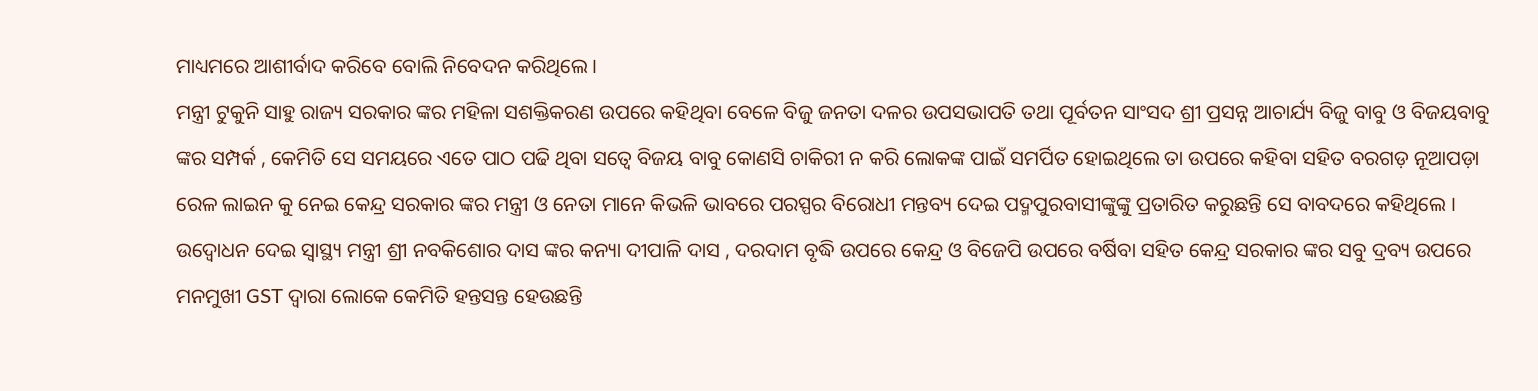ମାଧ୍ୟମରେ ଆଶୀର୍ବାଦ କରିବେ ବୋଲି ନିବେଦନ କରିଥିଲେ ।
ମନ୍ତ୍ରୀ ଟୁକୁନି ସାହୁ ରାଜ୍ୟ ସରକାର ଙ୍କର ମହିଳା ସଶକ୍ତିକରଣ ଉପରେ କହିଥିବା ବେଳେ ବିଜୁ ଜନତା ଦଳର ଉପସଭାପତି ତଥା ପୂର୍ବତନ ସାଂସଦ ଶ୍ରୀ ପ୍ରସନ୍ନ ଆଚାର୍ଯ୍ୟ ବିଜୁ ବାବୁ ଓ ବିଜୟବାବୁ ଙ୍କର ସମ୍ପର୍କ , କେମିତି ସେ ସମୟରେ ଏତେ ପାଠ ପଢି ଥିବା ସତ୍ୱେ ବିଜୟ ବାବୁ କୋଣସି ଚାକିରୀ ନ କରି ଲୋକଙ୍କ ପାଇଁ ସମର୍ପିତ ହୋଇଥିଲେ ତା ଉପରେ କହିବା ସହିତ ବରଗଡ଼ ନୂଆପଡ଼ା ରେଳ ଲାଇନ କୁ ନେଇ କେନ୍ଦ୍ର ସରକାର ଙ୍କର ମନ୍ତ୍ରୀ ଓ ନେତା ମାନେ କିଭଳି ଭାବରେ ପରସ୍ପର ବିରୋଧୀ ମନ୍ତବ୍ୟ ଦେଇ ପଦ୍ମପୁରବାସୀଙ୍କୁଙ୍କୁ ପ୍ରତାରିତ କରୁଛନ୍ତି ସେ ବାବଦରେ କହିଥିଲେ ।
ଉଦ୍ବୋଧନ ଦେଇ ସ୍ୱାସ୍ଥ୍ୟ ମନ୍ତ୍ରୀ ଶ୍ରୀ ନବକିଶୋର ଦାସ ଙ୍କର କନ୍ୟା ଦୀପାଳି ଦାସ , ଦରଦାମ ବୃଦ୍ଧି ଉପରେ କେନ୍ଦ୍ର ଓ ବିଜେପି ଉପରେ ବର୍ଷିବା ସହିତ କେନ୍ଦ୍ର ସରକାର ଙ୍କର ସବୁ ଦ୍ରବ୍ୟ ଉପରେ ମନମୁଖୀ GST ଦ୍ୱାରା ଲୋକେ କେମିତି ହନ୍ତସନ୍ତ ହେଉଛନ୍ତି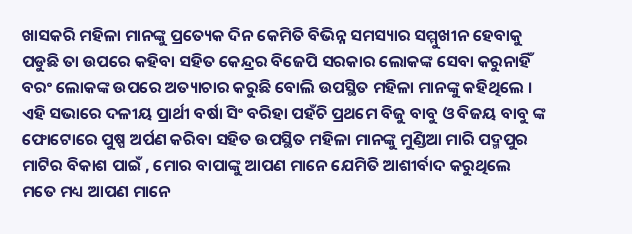ଖାସକରି ମହିଳା ମାନଙ୍କୁ ପ୍ରତ୍ୟେକ ଦିନ କେମିତି ବିଭିନ୍ନ ସମସ୍ୟାର ସମ୍ମୁଖୀନ ହେବାକୁ ପଡୁଛି ତା ଉପରେ କହିବା ସହିତ କେନ୍ଦ୍ରର ବିଜେପି ସରକାର ଲୋକଙ୍କ ସେବା କରୁନାହିଁ ବରଂ ଲୋକଙ୍କ ଉପରେ ଅତ୍ୟାଚାର କରୁଛି ବୋଲି ଉପସ୍ଥିତ ମହିଳା ମାନଙ୍କୁ କହିଥିଲେ ।
ଏହି ସଭାରେ ଦଳୀୟ ପ୍ରାର୍ଥୀ ବର୍ଷା ସିଂ ବରିହା ପହଁଚି ପ୍ରଥମେ ବିଜୁ ବାବୁ ଓ ବିଜୟ ବାବୁ ଙ୍କ ଫୋଟୋରେ ପୁଷ୍ପ ଅର୍ପଣ କରିବା ସହିତ ଉପସ୍ଥିତ ମହିଳା ମାନଙ୍କୁ ମୁଣ୍ଡିଆ ମାରି ପଦ୍ମପୁର ମାଟିର ବିକାଶ ପାଇଁ , ମୋର ବାପାଙ୍କୁ ଆପଣ ମାନେ ଯେମିତି ଆଶୀର୍ବାଦ କରୁଥିଲେ ମତେ ମଧ୍ୟ ଆପଣ ମାନେ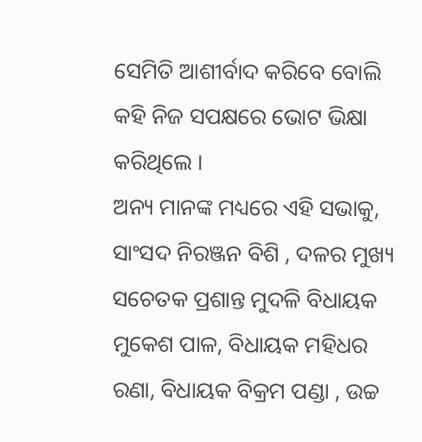ସେମିତି ଆଶୀର୍ବାଦ କରିବେ ବୋଲି କହି ନିଜ ସପକ୍ଷରେ ଭୋଟ ଭିକ୍ଷା କରିଥିଲେ ।
ଅନ୍ୟ ମାନଙ୍କ ମଧ୍ୟରେ ଏହି ସଭାକୁ, ସାଂସଦ ନିରଞ୍ଜନ ବିଶି , ଦଳର ମୁଖ୍ୟ ସଚେତକ ପ୍ରଶାନ୍ତ ମୁଦଳି ବିଧାୟକ ମୁକେଶ ପାଳ, ବିଧାୟକ ମହିଧର ରଣା, ବିଧାୟକ ବିକ୍ରମ ପଣ୍ଡା , ଉଚ୍ଚ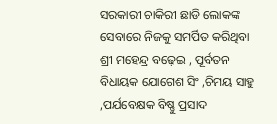ସରକାରୀ ଚାକିରୀ ଛାଡି ଲୋକଙ୍କ ସେବାରେ ନିଜକୁ ସମର୍ପିତ କରିଥିବା ଶ୍ରୀ ମହେନ୍ଦ୍ର ବଢ଼େଇ , ପୂର୍ବତନ ବିଧାୟକ ଯୋଗେଶ ସିଂ ,ଚିମୟ ସାହୁ ,ପର୍ଯବେକ୍ଷକ ବିଷ୍ଣୁ ପ୍ରସାଦ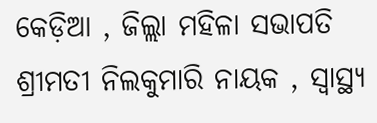କେଡ଼ିଆ , ଜିଲ୍ଲା ମହିଳା ସଭାପତି ଶ୍ରୀମତୀ ନିଲକୁମାରି ନାୟକ , ସ୍ୱାସ୍ଥ୍ୟ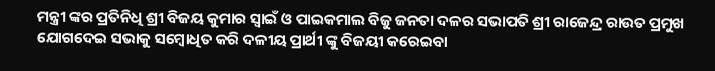ମନ୍ତ୍ରୀ ଙ୍କର ପ୍ରତିନିଧି ଶ୍ରୀ ବିଜୟ କୁମାର ସ୍ୱାଇଁ ଓ ପାଇକମାଲ ବିଜୁ ଜନତା ଦଳର ସଭାପତି ଶ୍ରୀ ରାଜେନ୍ଦ୍ର ରାଉତ ପ୍ରମୁଖ ଯୋଗଦେଇ ସଭାକୁ ସମ୍ବୋଧିତ କରି ଦଳୀୟ ପ୍ରାର୍ଥୀ ଙ୍କୁ ବିଜୟୀ କରେଇବା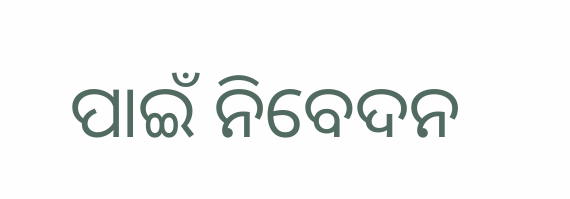ପାଇଁ ନିବେଦନ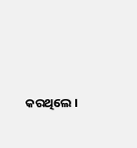କରଥିଲେ ।